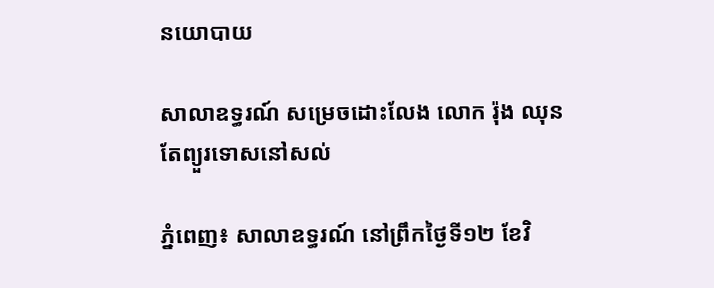នយោបាយ

សាលាឧទ្ធរណ៍ សម្រេចដោះលែង លោក រ៉ុង ឈុន តែព្យួរទោសនៅសល់

ភ្នំពេញ៖ សាលាឧទ្ធរណ៍ នៅព្រឹកថ្ងៃទី១២ ខែវិ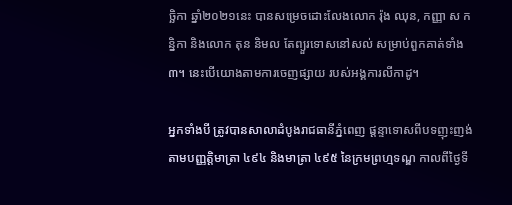ច្ឆិកា ឆ្នាំ២០២១នេះ បានសម្រេចដោះលែងលោក រ៉ុង ឈុន, កញ្ញា ស កន្និកា និងលោក តុន និមល តែព្យួរទោសនៅសល់ សម្រាប់ពួកគាត់ទាំង៣។ នេះបើយោងតាមការចេញផ្សាយ របស់អង្គការលីកាដូ។

អ្នកទាំងបី ត្រូវបានសាលាដំបូងរាជធានីភ្នំពេញ ផ្តន្ទាទោសពីបទញុះញង់ តាមបញ្ញត្តិមាត្រា ៤៩៤ និងមាត្រា ៤៩៥ នៃក្រមព្រហ្មទណ្ឌ កាលពីថ្ងៃទី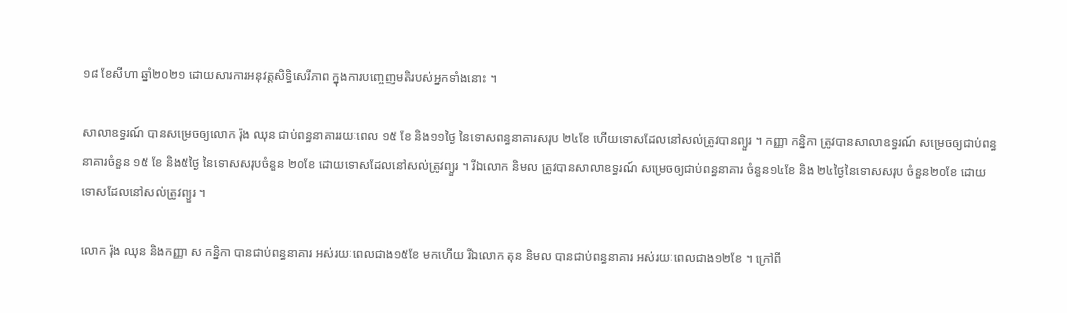១៨ ខែសីហា ឆ្នាំ២០២១ ដោយសារការអនុវត្តសិទិ្ធសេរីភាព ក្នុងការបញ្ចេញមតិរបស់អ្នកទាំងនោះ ។

សាលាឧទ្ធរណ៍ បានសម្រេចឲ្យលោក រ៉ុង ឈុន ជាប់ពន្ធនាគាររយៈពេល ១៥ ខែ និង១១ថ្ងៃ នៃទោសពន្ធនាគារសរុប ២៤ខែ ហើយទោសដែលនៅសល់ត្រូវបានព្យួរ ។ កញ្ញា កន្និកា ត្រូវបានសាលាឧទ្ធរណ៍ សម្រេចឲ្យជាប់ពន្ធនាគារចំនួន ១៥ ខែ និង៥ថ្ងៃ នៃទោសសរុបចំនួន ២០ខែ ដោយទោសដែលនៅសល់ត្រូវព្យួរ ។ រីឯលោក និមល ត្រូវបានសាលាឧទ្ធរណ៍ សម្រេចឲ្យជាប់ពន្ធនាគារ ចំនួន១៤ខែ និង ២៤ថ្ងៃនៃទោសសរុប ចំនួន២០ខែ ដោយទោសដែលនៅសល់ត្រូវព្យួរ ។

លោក រ៉ុង ឈុន និងកញ្ញា ស កន្និកា បានជាប់ពន្ធនាគារ អស់រយៈពេលជាង១៥ខែ មកហើយ រីឯលោក តុន និមល បានជាប់ពន្ធនាគារ អស់រយៈពេលជាង១២ខែ ។ ក្រៅពី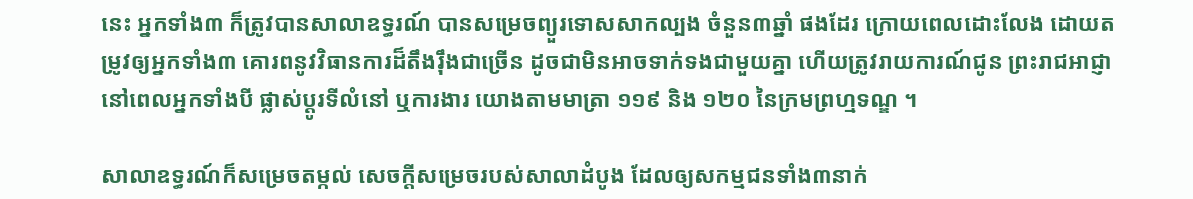នេះ អ្នកទាំង៣ ក៏ត្រូវបានសាលាឧទ្ធរណ៍ បានសម្រេចព្យួរទោសសាកល្បង ចំនួន៣ឆ្នាំ ផងដែរ ក្រោយពេលដោះលែង ដោយតម្រូវឲ្យអ្នកទាំង៣ គោរពនូវវិធានការដ៏តឹងរ៉ឹងជាច្រើន ដូចជាមិនអាចទាក់ទងជាមួយគ្នា ហើយត្រូវរាយការណ៍ជូន ព្រះរាជអាជ្ញានៅពេលអ្នកទាំងបី ផ្លាស់ប្តូរទីលំនៅ ឬការងារ យោងតាមមាត្រា ១១៩ និង ១២០ នៃក្រមព្រហ្មទណ្ឌ ។

សាលាឧទ្ធរណ៍ក៏សម្រេចតម្កល់ សេចក្តីសម្រេចរបស់សាលាដំបូង ដែលឲ្យសកម្មជនទាំង៣នាក់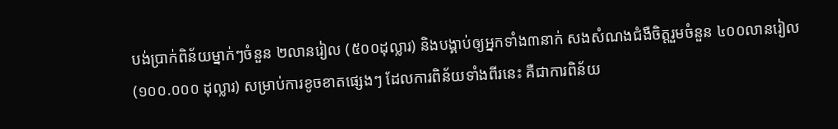បង់ប្រាក់ពិន័យម្នាក់ៗចំនួន ២លានរៀល (៥០០ដុល្លារ) និងបង្គាប់ឲ្យអ្នកទាំង៣នាក់ សងសំណងជំងឺចិត្តរួមចំនួន ៤០០លានរៀល (១០០.០០០ ដុល្លារ) សម្រាប់ការខូចខាតផ្សេងៗ ដែលការពិន័យទាំងពីរនេះ គឺជាការពិន័យ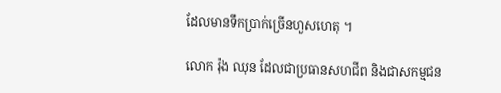ដែលមានទឹកប្រាក់ច្រើនហួសហេតុ ។

លោក រ៉ុង ឈុន ដែលជាប្រធានសហជីព និងជាសកម្មជន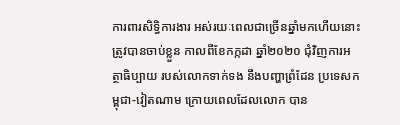ការពារសិទ្ធិការងារ អស់រយៈពេលជាច្រើនឆ្នាំមកហើយនោះ ត្រូវបានចាប់ខ្លួន កាលពីខែកក្កដា ឆ្នាំ២០២០ ជុំវិញការអត្ថាធិប្បាយ របស់លោកទាក់ទង នឹងបញ្ហាព្រំដែន ប្រទេសកម្ពុជា-វៀតណាម ក្រោយពេលដែលលោក បាន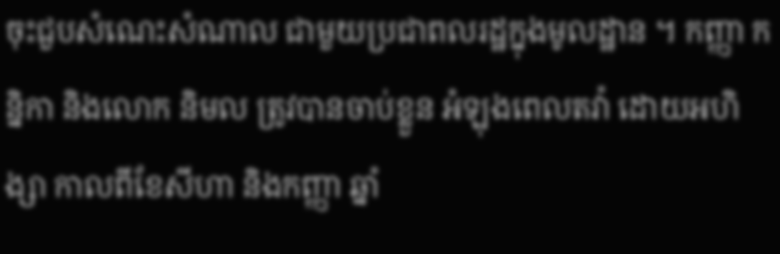ចុះជួបសំណេះសំណាល ជាមួយប្រជាពលរដ្ឋក្នុងមូលដ្ឋាន ។ កញ្ញា កន្និកា និងលោក និមល ត្រូវបានចាប់ខ្លួន អំឡុងពេលតវ៉ា ដោយអហិង្សា កាលពីខែសីហា និងកញ្ញា ឆ្នាំ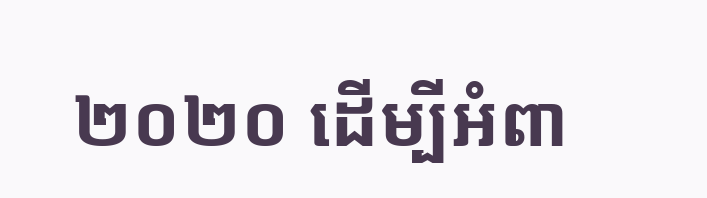២០២០ ដើម្បីអំពា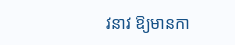វនាវ ឱ្យមានកា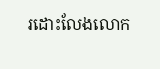រដោះលែងលោក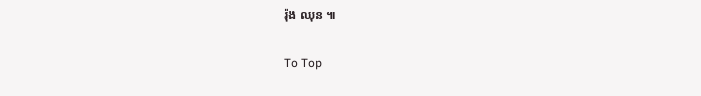រ៉ុង ឈុន ៕

To Top